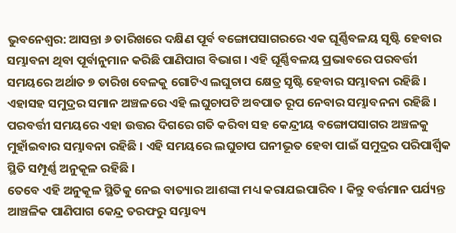ଭୁବନେଶ୍ବର: ଆସନ୍ତା ୬ ତାରିଖରେ ଦକ୍ଷିଣ ପୂର୍ବ ବଙ୍ଗୋପସାଗରରେ ଏକ ଘୂର୍ଣ୍ଣିବଳୟ ସୃଷ୍ଟି ହେବାର ସମ୍ଭାବନା ଥିବା ପୂର୍ବାନୁମାନ କରିଛି ପାଣିପାଗ ବିଭାଗ । ଏହି ଘୂର୍ଣ୍ଣିବଳୟ ପ୍ରଭାବରେ ପରବର୍ତ୍ତୀ ସମୟରେ ଅର୍ଥାତ ୭ ତାରିଖ ବେଳକୁ ଗୋଟିଏ ଲଘୁଚାପ କ୍ଷେତ୍ର ସୃଷ୍ଟି ହେବାର ସମ୍ଭାବନା ରହିଛି । ଏହାସହ ସମୁଦ୍ରର ସମାନ ଅଞ୍ଚଳରେ ଏହି ଲଘୁଚାପଟି ଅବପାତ ରୂପ ନେବାର ସମ୍ଭାବନନା ରହିଛି । ପରବର୍ତ୍ତୀ ସମୟରେ ଏହା ଉତ୍ତର ଦିଗରେ ଗତି କରିବା ସହ କେନ୍ଦ୍ରୀୟ ବଙ୍ଗୋପସାଗର ଅଞ୍ଚଳକୁ ମୁହାଁଇବାର ସମ୍ଭାବନା ରହିଛି । ଏହି ସମୟରେ ଲଘୁଚାପ ଘନୀଭୂତ ହେବା ପାଇଁ ସମୁଦ୍ରର ପରିପାର୍ଶ୍ଵିକ ସ୍ଥିତି ସମ୍ପୂର୍ଣ୍ଣ ଅନୁକୂଳ ରହିଛି ।
ତେବେ ଏହି ଅନୁକୂଳ ସ୍ଥିତିକୁ ନେଇ ବାତ୍ୟାର ଆଶଙ୍କା ମଧ୍ୟ କରାଯଇପାରିବ । କିନ୍ତୁ ବର୍ତ୍ତମାନ ପର୍ଯ୍ୟନ୍ତ ଆଞ୍ଚଳିକ ପାଣିପାଗ କେନ୍ଦ୍ର ତରଫରୁ ସମ୍ଭାବ୍ୟ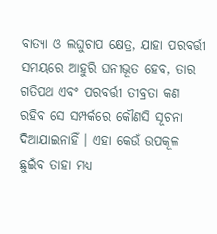ବାତ୍ୟା ଓ ଲଘୁଚାପ କ୍ଷେତ୍ର, ଯାହା ପରବର୍ତ୍ତୀ ସମୟରେ ଆହୁରି ଘନୀଭୂତ ହେବ, ତାର ଗତିପଥ ଏବଂ ପରବର୍ତ୍ତୀ ତୀବ୍ରତା କଣ ରହିବ ସେ ସମ୍ପର୍କରେ କୌଣସି ସୂଚନା ଦିଆଯାଇନାହିଁ । ଏହା କେଉଁ ଉପକୂଳ ଛୁଇଁବ ତାହା ମଧ୍ୟ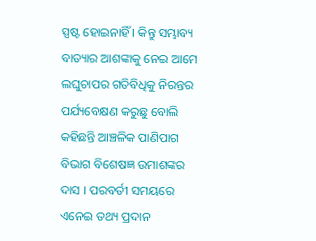ସ୍ପଷ୍ଟ ହୋଇନାହିଁ । କିନ୍ତୁ ସମ୍ଭାବ୍ୟ ବାତ୍ୟାର ଆଶଙ୍କାକୁ ନେଇ ଆମେ ଲଘୁଚାପର ଗତିବିଧିକୁ ନିରନ୍ତର ପର୍ଯ୍ୟବେକ୍ଷଣ କରୁଛୁ ବୋଲି କହିଛନ୍ତି ଆଞ୍ଚଳିକ ପାଣିପାଗ ବିଭାଗ ବିଶେଷଜ୍ଞ ଉମାଶଙ୍କର ଦାସ । ପରବର୍ତୀ ସମୟରେ ଏନେଇ ତଥ୍ୟ ପ୍ରଦାନ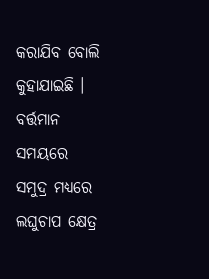କରାଯିବ ବୋଲି କୁହାଯାଇଛି । ବର୍ତ୍ତମାନ ସମୟରେ ସମୁଦ୍ର ମଧ୍ୟରେ ଲଘୁଚାପ କ୍ଷେତ୍ର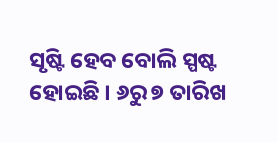ସୃଷ୍ଟି ହେବ ବୋଲି ସ୍ପଷ୍ଟ ହୋଇଛି । ୬ରୁ ୭ ତାରିଖ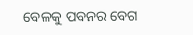ବେଳକୁ ପବନର ବେଗ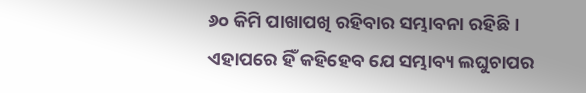୬୦ କିମି ପାଖାପଖି ରହିବାର ସମ୍ଭାବନା ରହିଛି । ଏହାପରେ ହିଁ କହିହେବ ଯେ ସମ୍ଭାବ୍ୟ ଲଘୁଚାପର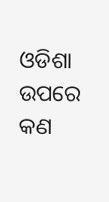ଓଡିଶା ଉପରେ କଣ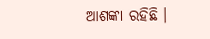ଆଶଙ୍କା ରହିଛି ।